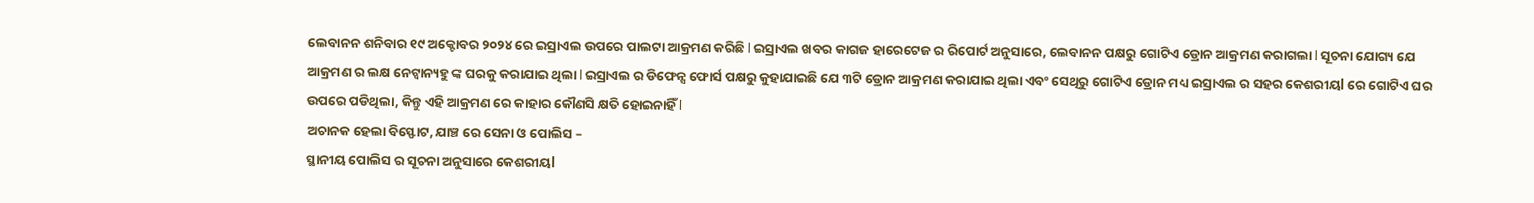ଲେବାନନ ଶନିବାର ୧୯ ଅକ୍ଟୋବର ୨୦୨୪ ରେ ଇସ୍ରାଏଲ ଉପରେ ପାଲଟା ଆକ୍ରମଣ କରିଛି l ଇସ୍ରାଏଲ ଖବର କାଗଜ ହାରେଟେଜ ର ରିପୋର୍ଟ ଅନୁସାରେ, ଲେବାନନ ପକ୍ଷରୁ ଗୋଟିଏ ଡ୍ରୋନ ଆକ୍ରମଣ କରାଗଲା l ସୂଚନା ଯୋଗ୍ୟ ଯେ ଆକ୍ରମଣ ର ଲକ୍ଷ ନେଟ୍ୱାନ୍ୟହୁ ଙ୍କ ଘରକୁ କରାଯାଇ ଥିଲା l ଇସ୍ରାଏଲ ର ଡିଫେନ୍ସ ଫୋର୍ସ ପକ୍ଷରୁ କୁହାଯାଇଛି ଯେ ୩ଟି ଡ୍ରୋନ ଆକ୍ରମଣ କରାଯାଇ ଥିଲା ଏବଂ ସେଥିରୁ ଗୋଟିଏ ଡ୍ରୋନ ମଧ୍ୟ ଇସ୍ରାଏଲ ର ସହର କେଶରୀୟl ରେ ଗୋଟିଏ ଘର ଉପରେ ପଡିଥିଲା, କିନ୍ତୁ ଏହି ଆକ୍ରମଣ ରେ କାହାର କୌଣସି କ୍ଷତି ହୋଇନାହିଁ l
ଅଚାନକ ହେଲା ବିସ୍ଫୋଟ, ଯାଞ୍ଚ ରେ ସେନା ଓ ପୋଲିସ –
ସ୍ଥାନୀୟ ପୋଲିସ ର ସୂଚନା ଅନୁସାରେ କେଶରୀୟl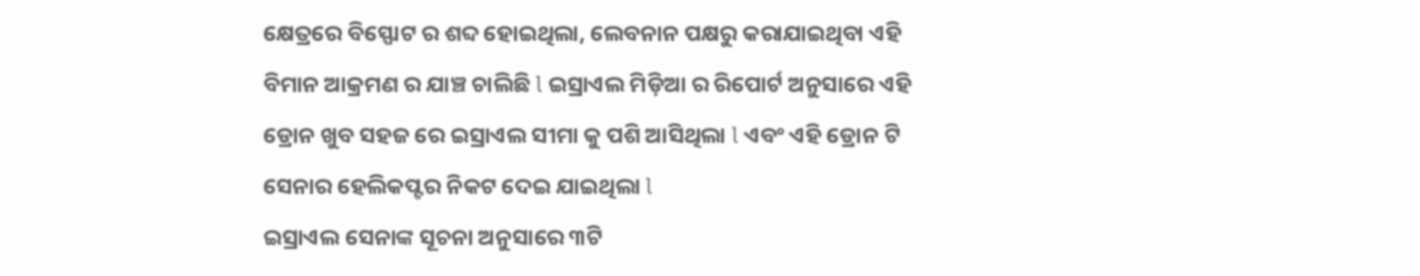କ୍ଷେତ୍ରରେ ବିସ୍ଫୋଟ ର ଶବ୍ଦ ହୋଇଥିଲା, ଲେବନାନ ପକ୍ଷରୁ କରାଯାଇଥିବା ଏହି ବିମାନ ଆକ୍ରମଣ ର ଯାଞ୍ଚ ଚାଲିଛି l ଇସ୍ରାଏଲ ମିଡ଼ିଆ ର ରିପୋର୍ଟ ଅନୁସାରେ ଏହି ଡ୍ରୋନ ଖୁବ ସହଜ ରେ ଇସ୍ରାଏଲ ସୀମା କୁ ପଶି ଆସିଥିଲା l ଏବଂ ଏହି ଡ୍ରୋନ ଟି ସେନାର ହେଲିକପ୍ଟର ନିକଟ ଦେଇ ଯାଇଥିଲା l
ଇସ୍ରାଏଲ ସେନାଙ୍କ ସୂଚନା ଅନୁସାରେ ୩ଟି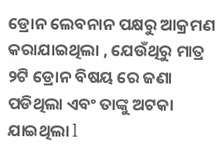ଡ୍ରୋନ ଲେବନାନ ପକ୍ଷରୁ ଆକ୍ରମଣ କରାଯାଇଥିଲା , ଯେଉଁଥିରୁ ମାତ୍ର ୨ଟି ଡ୍ରୋନ ବିଷୟ ରେ ଜଣା ପଡିଥିଲା ଏବଂ ତାଙ୍କୁ ଅଟକା ଯାଇଥିଲା l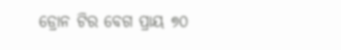ଡ୍ରୋନ ଟିର ବେଗ ପ୍ରାୟ ୭୦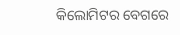କିଲୋମିଟର ବେଗରେ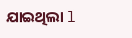ଯାଇଥିଲା l